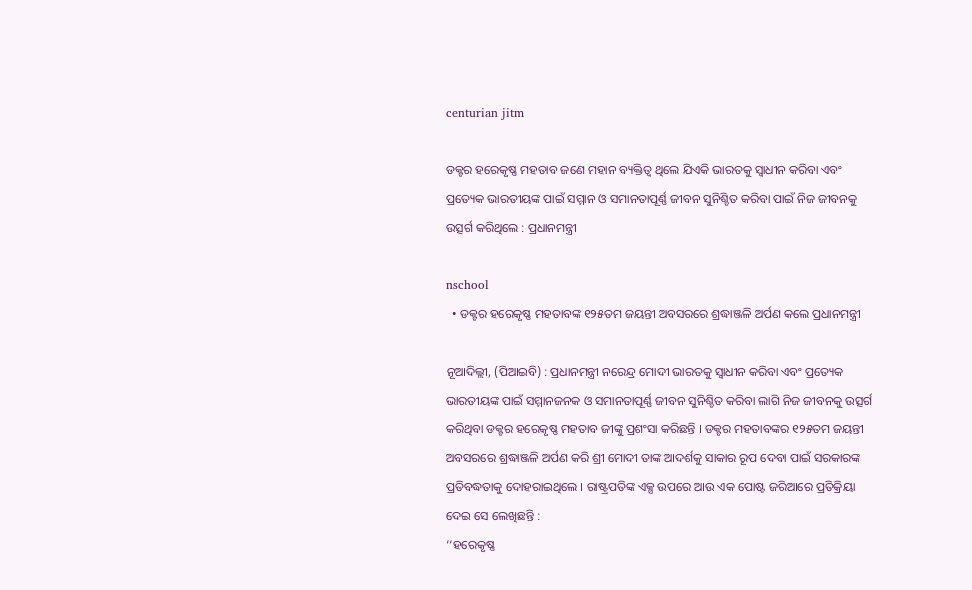centurian jitm

ଡକ୍ଟର ହରେକୃଷ୍ଣ ମହତାବ ଜଣେ ମହାନ ବ୍ୟକ୍ତିତ୍ୱ ଥିଲେ ଯିଏକି ଭାରତକୁ ସ୍ୱାଧୀନ କରିବା ଏବଂ ପ୍ରତ୍ୟେକ ଭାରତୀୟଙ୍କ ପାଇଁ ସମ୍ମାନ ଓ ସମାନତାପୂର୍ଣ୍ଣ ଜୀବନ ସୁନିଶ୍ଚିତ କରିବା ପାଇଁ ନିଜ ଜୀବନକୁ ଉତ୍ସର୍ଗ କରିଥିଲେ : ପ୍ରଧାନମନ୍ତ୍ରୀ

nschool
  • ଡକ୍ଟର ହରେକୃଷ୍ଣ ମହତାବଙ୍କ ୧୨୫ତମ ଜୟନ୍ତୀ ଅବସରରେ ଶ୍ରଦ୍ଧାଞ୍ଜଳି ଅର୍ପଣ କଲେ ପ୍ରଧାନମନ୍ତ୍ରୀ

ନୂଆଦିଲ୍ଲୀ, (ପିଆଇବି) : ପ୍ରଧାନମନ୍ତ୍ରୀ ନରେନ୍ଦ୍ର ମୋଦୀ ଭାରତକୁ ସ୍ୱାଧୀନ କରିବା ଏବଂ ପ୍ରତ୍ୟେକ ଭାରତୀୟଙ୍କ ପାଇଁ ସମ୍ମାନଜନକ ଓ ସମାନତାପୂର୍ଣ୍ଣ ଜୀବନ ସୁନିଶ୍ଚିତ କରିବା ଲାଗି ନିଜ ଜୀବନକୁ ଉତ୍ସର୍ଗ କରିଥିବା ଡକ୍ଟର ହରେକୃଷ୍ଣ ମହତାବ ଜୀଙ୍କୁ ପ୍ରଶଂସା କରିଛନ୍ତି । ଡକ୍ଟର ମହତାବଙ୍କର ୧୨୫ତମ ଜୟନ୍ତୀ ଅବସରରେ ଶ୍ରଦ୍ଧାଞ୍ଜଳି ଅର୍ପଣ କରି ଶ୍ରୀ ମୋଦୀ ତାଙ୍କ ଆଦର୍ଶକୁ ସାକାର ରୂପ ଦେବା ପାଇଁ ସରକାରଙ୍କ ପ୍ରତିବଦ୍ଧତାକୁ ଦୋହରାଇଥିଲେ । ରାଷ୍ଟ୍ରପତିଙ୍କ ଏକ୍ସ ଉପରେ ଆଉ ଏକ ପୋଷ୍ଟ ଜରିଆରେ ପ୍ରତିକ୍ରିୟା ଦେଇ ସେ ଲେଖିଛନ୍ତି :
‘‘ହରେକୃଷ୍ଣ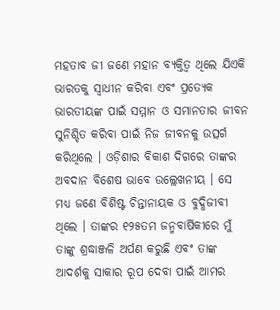ମହତାବ ଜୀ ଜଣେ ମହାନ ବ୍ୟକ୍ତିତ୍ୱ ଥିଲେ ଯିଏକି ଭାରତକୁ ସ୍ୱାଧୀନ କରିବା ଏବଂ ପ୍ରତ୍ୟେକ ଭାରତୀୟଙ୍କ ପାଇଁ ସମ୍ମାନ ଓ ସମାନତାର ଜୀବନ ସୁନିଶ୍ଚିତ କରିବା ପାଇଁ ନିଜ ଜୀବନକୁ ଉତ୍ସର୍ଗ କରିଥିଲେ । ଓଡ଼ିଶାର ବିକାଶ ଦିଗରେ ତାଙ୍କର ଅବଦାନ ବିଶେଷ ଭାବେ ଉଲ୍ଲେଖନୀୟ । ସେ ମଧ୍ୟ ଜଣେ ବିଶିଷ୍ଟ ଚିନ୍ତାନାୟକ ଓ ବୁଦ୍ଧିଜୀବୀ ଥିଲେ । ତାଙ୍କର ୧୨୫ତମ ଜନ୍ମବାର୍ଷିକୀରେ ମୁଁ ତାଙ୍କୁ ଶ୍ରଦ୍ଧାଞ୍ଜଳି ଅର୍ପଣ କରୁଛି ଏବଂ ତାଙ୍କ ଆଦର୍ଶକୁ ସାକାର ରୂପ ଦେବା ପାଇଁ ଆମର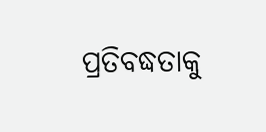ପ୍ରତିବଦ୍ଧତାକୁ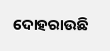ଦୋହରାଉଛି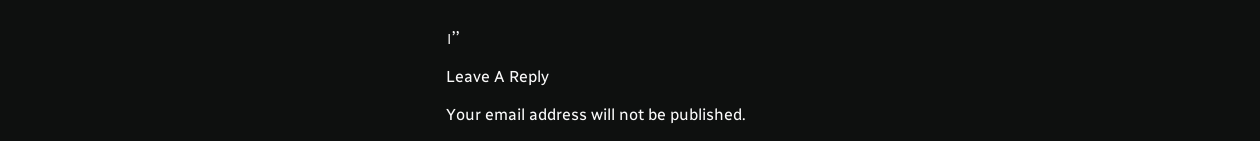।’’

Leave A Reply

Your email address will not be published.